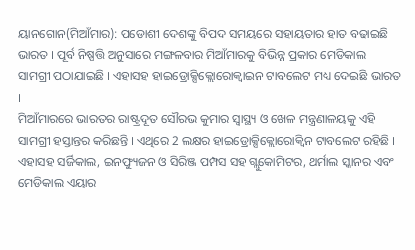ୟାନଗୋନ(ମିଆଁମାର): ପଡୋଶୀ ଦେଶଙ୍କୁ ବିପଦ ସମୟରେ ସହାୟତାର ହାତ ବଢାଇଛି ଭାରତ । ପୂର୍ବ ନିଷ୍ପତ୍ତି ଅନୁସାରେ ମଙ୍ଗଳବାର ମିଆଁମାରକୁ ବିଭିନ୍ନ ପ୍ରକାର ମେଡିକାଲ ସାମଗ୍ରୀ ପଠାଯାଇଛି । ଏହାସହ ହାଇଡ୍ରୋକ୍ସିକ୍ଲୋରୋକ୍ବାଇନ ଟାବଲେଟ ମଧ୍ୟ ଦେଇଛି ଭାରତ ।
ମିଆଁମାରରେ ଭାରତର ରାଷ୍ଟ୍ରଦୂତ ସୌରଭ କୁମାର ସ୍ବାସ୍ଥ୍ୟ ଓ ଖେଳ ମନ୍ତ୍ରଣାଳୟକୁ ଏହି ସାମଗ୍ରୀ ହସ୍ତାନ୍ତର କରିଛନ୍ତି । ଏଥିରେ 2 ଲକ୍ଷର ହାଇଡ୍ରୋକ୍ସିକ୍ଲୋରୋକ୍ବିନ ଟାବଲେଟ ରହିଛି । ଏହାସହ ସର୍ଜିକାଲ, ଇନଫ୍ୟୁଜନ ଓ ସିରିଞ୍ଜ ପମ୍ପସ ସହ ଗ୍ଲୁକୋମିଟର, ଥର୍ମାଲ ସ୍କାନର ଏବଂ ମେଡିକାଲ ଏୟାର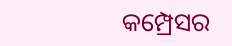କମ୍ପ୍ରେସର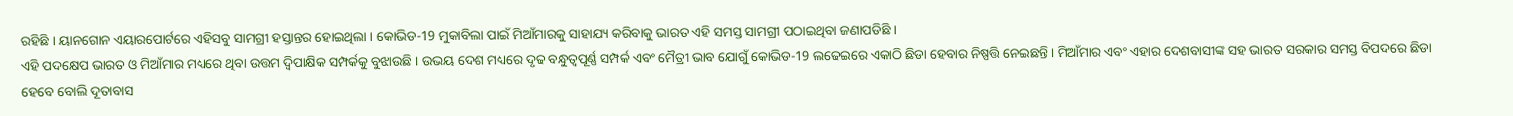ରହିଛି । ୟାନଗୋନ ଏୟାରପୋର୍ଟରେ ଏହିସବୁ ସାମଗ୍ରୀ ହସ୍ତାନ୍ତର ହୋଇଥିଲା । କୋଭିଡ-19 ମୁକାବିଲା ପାଇଁ ମିଆଁମାରକୁ ସାହାଯ୍ୟ କରିବାକୁ ଭାରତ ଏହି ସମସ୍ତ ସାମଗ୍ରୀ ପଠାଇଥିବା ଜଣାପଡିଛି ।
ଏହି ପଦକ୍ଷେପ ଭାରତ ଓ ମିଆଁମାର ମଧ୍ୟରେ ଥିବା ଉତ୍ତମ ଦ୍ବିପାକ୍ଷିକ ସମ୍ପର୍କକୁ ବୁଝାଉଛି । ଉଭୟ ଦେଶ ମଧ୍ୟରେ ଦୃଢ ବନ୍ଧୁତ୍ବପୂର୍ଣ୍ଣ ସମ୍ପର୍କ ଏବଂ ମୈତ୍ରୀ ଭାବ ଯୋଗୁଁ କୋଭିଡ-19 ଲଢେଇରେ ଏକାଠି ଛିଡା ହେବାର ନିଷ୍ପତ୍ତି ନେଇଛନ୍ତି । ମିଆଁମାର ଏବଂ ଏହାର ଦେଶବାସୀଙ୍କ ସହ ଭାରତ ସରକାର ସମସ୍ତ ବିପଦରେ ଛିଡା ହେବେ ବୋଲି ଦୂତାବାସ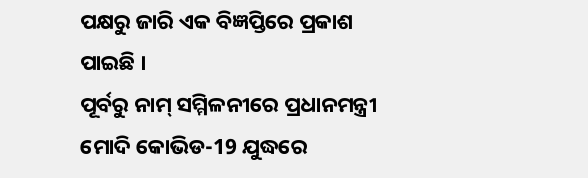ପକ୍ଷରୁ ଜାରି ଏକ ବିଜ୍ଞପ୍ତିରେ ପ୍ରକାଶ ପାଇଛି ।
ପୂର୍ବରୁ ନାମ୍ ସମ୍ମିଳନୀରେ ପ୍ରଧାନମନ୍ତ୍ରୀ ମୋଦି କୋଭିଡ-19 ଯୁଦ୍ଧରେ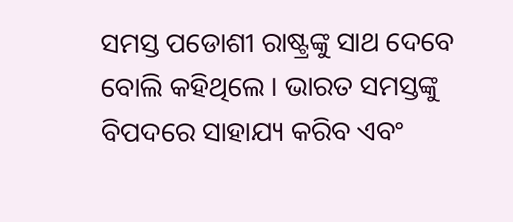ସମସ୍ତ ପଡୋଶୀ ରାଷ୍ଟ୍ରଙ୍କୁ ସାଥ ଦେବେ ବୋଲି କହିଥିଲେ । ଭାରତ ସମସ୍ତଙ୍କୁ ବିପଦରେ ସାହାଯ୍ୟ କରିବ ଏବଂ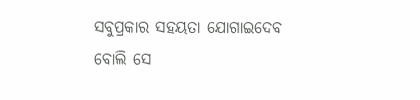ସବୁପ୍ରକାର ସହୟତା ଯୋଗାଇଦେବ ବୋଲି ସେ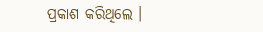ପ୍ରକାଶ କରିଥିଲେ ।